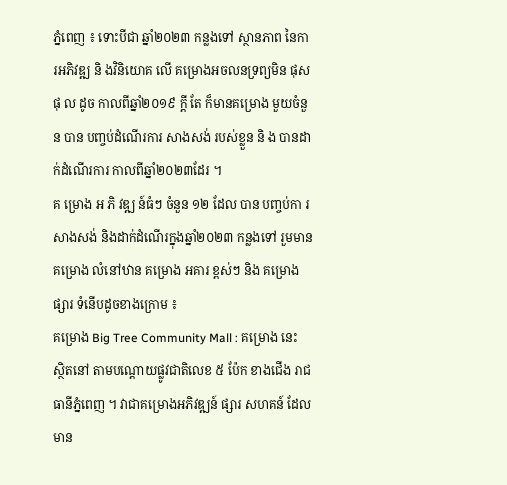ភ្នំពេញ ៖ ទោះបីជា ឆ្នាំ២០២៣ កន្លងទៅ ស្ថានភាព នៃការអភិវឌ្ឍ និ ងវិនិយោគ លើ គម្រោងអចលនទ្រព្យមិន ផុស ផុ ល ដូច កាលពីឆ្នាំ២០១៩ ក្ដី តែ ក៏មានគម្រោង មួយចំនួន បាន បញ្ចប់ដំណើរការ សាងសង់ របស់ខ្លួន និ ង បានដាក់ដំណើរការ កាលពីឆ្នាំ២០២៣ដែរ ។
គ ម្រោង អ ភិ វឌ្ឍ ន៍ធំៗ ចំនួន ១២ ដែល បាន បញ្ចប់កា រសាងសង់ និងដាក់ដំណើរក្នុងឆ្នាំ២០២៣ កន្លងទៅ រួមមានគម្រោង លំនៅឋាន គម្រោង អគារ ខ្ពស់ៗ និង គម្រោងផ្សារ ទំនើបដូចខាងក្រោម ៖
គម្រោង Big Tree Community Mall : គម្រោង នេះ ស្ថិតនៅ តាមបណ្ដោយផ្លូវជាតិលេខ ៥ ប៉ែក ខាងជើង រាជធានីភ្នំពេញ ។ វាជាគម្រោងអភិវឌ្ឍន៍ ផ្សារ សហគន៍ ដែលមាន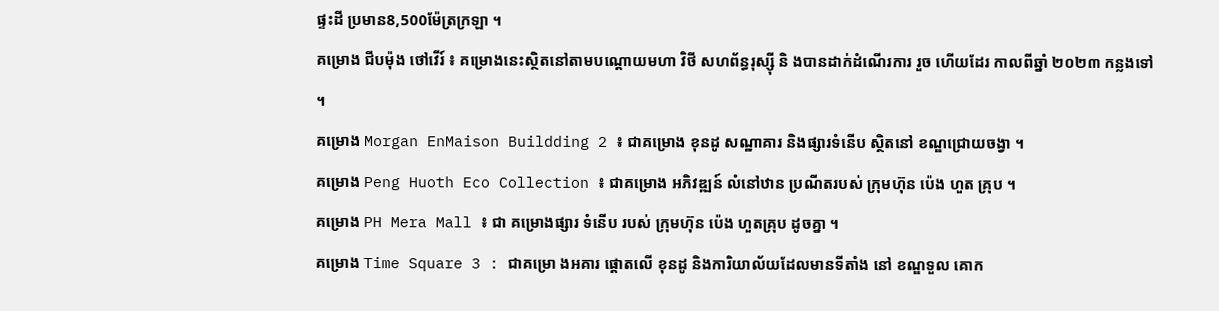ផ្ទះដី ប្រមាន8,500ម៉ែត្រក្រឡា ។
គម្រោង ជីបម៉ុង ថៅវើរ៍ ៖ គម្រោងនេះស្ថិតនៅតាមបណ្ដោយមហា វិថី សហព័ន្ធរុស្ស៊ី និ ងបានដាក់ដំណើរការ រួច ហើយដែរ កាលពីឆ្នាំ ២០២៣ កន្លងទៅ ។
គម្រោង Morgan EnMaison Buildding 2 ៖ ជាគម្រោង ខុនដូ សណ្ឋាគារ និងផ្សារទំនើប ស្ថិតនៅ ខណ្ឌជ្រោយចង្វា ។
គម្រោង Peng Huoth Eco Collection ៖ ជាគម្រោង អភិវឌ្ឍន៍ លំនៅឋាន ប្រណីតរបស់ ក្រុមហ៊ុន ប៉េង ហួត គ្រុប ។
គម្រោង PH Mera Mall ៖ ជា គម្រោងផ្សារ ទំនើប របស់ ក្រុមហ៊ុន ប៉េង ហួតគ្រុប ដូចគ្នា ។
គម្រោង Time Square 3 : ជាគម្រោ ងអគារ ផ្ដោតលើ ខុនដូ និងការិយាល័យដែលមានទីតាំង នៅ ខណ្ឌទួល គោក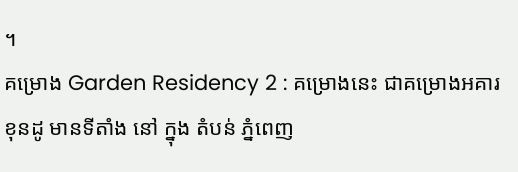។
គម្រោង Garden Residency 2 : គម្រោងនេះ ជាគម្រោងអគារ ខុនដូ មានទីតាំង នៅ ក្នុង តំបន់ ភ្នំពេញ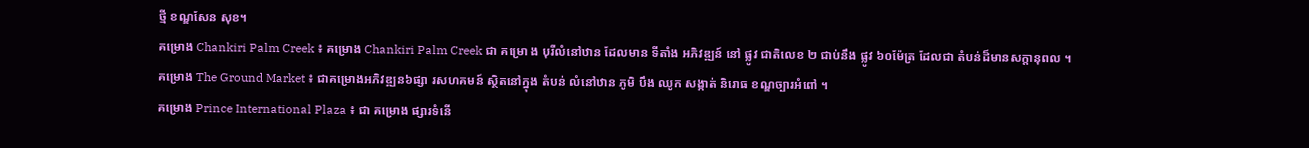ថ្មី ខណ្ឌសែន សុខ។
គម្រោង Chankiri Palm Creek ៖ គម្រោង Chankiri Palm Creek ជា គម្រោ ង បុរីលំនៅឋាន ដែលមាន ទីតាំង អភិវឌ្ឍន៍ នៅ ផ្លូវ ជាតិលេខ ២ ជាប់នឹង ផ្លូវ ៦០ម៉ែត្រ ដែលជា តំបន់ដ៏មានសក្ដានុពល ។
គម្រោង The Ground Market ៖ ជាគម្រោងអភិវឌ្ឍន៦ផ្សា រសហគមន៍ ស្ថិតនៅក្នុង តំបន់ លំនៅឋាន ភូមិ បឹង ឈូក សង្កាត់ និរោធ ខណ្ឌច្បារអំពៅ ។
គម្រោង Prince International Plaza ៖ ជា គម្រោង ផ្សារទំនើ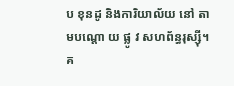ប ខុនដូ និងការិយាល័យ នៅ តាមបណ្ដោ យ ផ្លូ វ សហព័ន្ធរុស្ស៊ី។
គ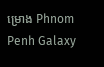ម្រោង Phnom Penh Galaxy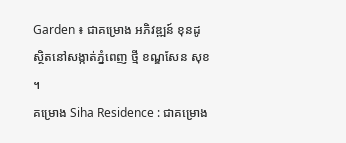Garden ៖ ជាគម្រោង អភិវឌ្ឍន៍ ខុនដូ ស្ថិតនៅសង្កាត់ភ្នំពេញ ថ្មី ខណ្ឌសែន សុខ ។
គម្រោង Siha Residence : ជាគម្រោង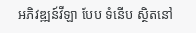អភិវឌ្ឍន៍វីឡា បែប ទំនើប ស្ថិតនៅ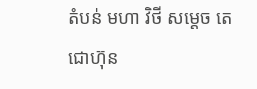តំបន់ មហា វិថី សម្ដេច តេជោហ៊ុន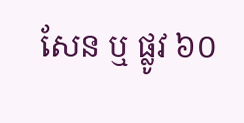សែន ឬ ផ្លូវ ៦០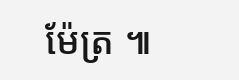ម៉ែត្រ ៕